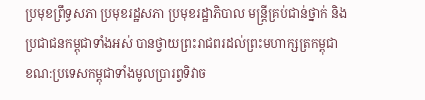ប្រមុខព្រឹទ្ធសភា ប្រមុខរដ្ឋសភា ប្រមុខរដ្ឋាភិបាល មន្ត្រីគ្រប់ជាន់ថ្នាក់ និងប្រជាជនកម្ពុជាទាំងអស់ បានថ្វាយព្រះរាជពរដល់ព្រះមហាក្សត្រកម្ពុជា ខណ:ប្រទេសកម្ពុជាទាំងមូលប្រារព្វទិវាច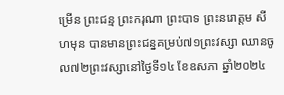ម្រើន ព្រះជន្ម ព្រះករុណា ព្រះបាទ ព្រះនរោត្តម សីហមុន បានមានព្រះជន្នគម្រប់៧១ព្រះវស្សា ឈានចូល៧២ព្រះវស្សានៅថ្ងៃទី១៤ ខែឧសភា ឆ្នាំ២០២៤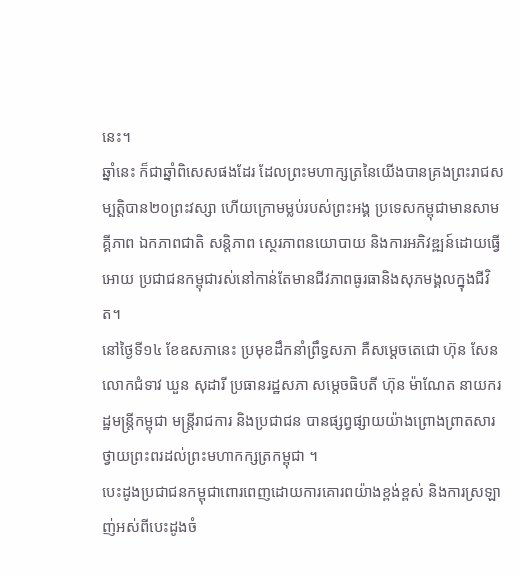នេះ។
ឆ្នាំនេះ ក៏ជាឆ្នាំពិសេសផងដែរ ដែលព្រះមហាក្សត្រនៃយើងបានគ្រងព្រះរាជសម្បត្តិបាន២០ព្រះវស្សា ហើយក្រោមម្លប់របស់ព្រះអង្គ ប្រទេសកម្ពុជាមានសាមគ្គីភាព ឯកភាពជាតិ សន្តិភាព ស្ថេរភាពនយោបាយ និងការអភិវឌ្ឍន៍ដោយធ្វើអោយ ប្រជាជនកម្ពុជារស់នៅកាន់តែមានជីវភាពធូរធានិងសុភមង្គលក្នុងជីវិត។
នៅថ្ងៃទី១៤ ខែឧសភានេះ ប្រមុខដឹកនាំព្រឹទ្ធសភា គឺសម្តេចតេជោ ហ៊ុន សែន លោកជំទាវ ឃួន សុដារី ប្រធានរដ្ឋសភា សម្តេចធិបតី ហ៊ុន ម៉ាណែត នាយករដ្ឋមន្ត្រីកម្ពុជា មន្ត្រីរាជការ និងប្រជាជន បានផ្សព្វផ្សាយយ៉ាងព្រោងព្រាតសារថ្វាយព្រះពរដល់ព្រះមហាកក្សត្រកម្ពុជា ។
បេះដូងប្រជាជនកម្ពុជាពោរពេញដោយការគោរពយ៉ាងខ្ពង់ខ្ពស់ និងការស្រឡាញ់អស់ពីបេះដូងចំ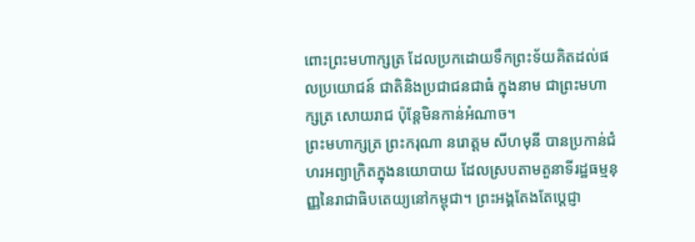ពោះព្រះមហាក្សត្រ ដែលប្រកដោយទឹកព្រះទ័យគិតដល់ផលប្រយោជន៍ ជាតិនិងប្រជាជនជាធំ ក្នុងនាម ជាព្រះមហាក្សត្រ សោយរាជ ប៉ុន្តែមិនកាន់អំណាច។
ព្រះមហាក្សត្រ ព្រះករុណា នរោត្តម សីហមុនី បានប្រកាន់ជំហរអព្យាក្រិតក្នុងនយោបាយ ដែលស្របតាមតួនាទីរដ្ឋធម្មនុញ្ញនៃរាជាធិបតេយ្យនៅកម្ពុជា។ ព្រះអង្គតែងតែប្តេជ្ញា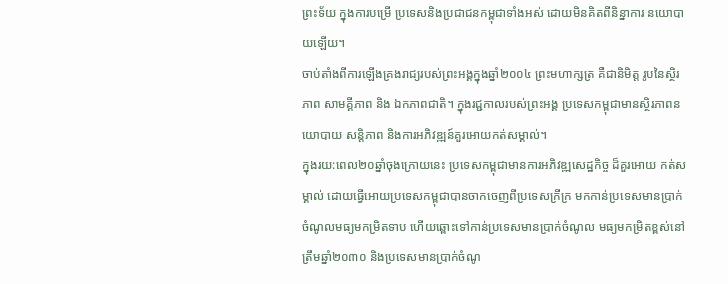ព្រះទ័យ ក្នុងការបម្រើ ប្រទេសនិងប្រជាជនកម្ពុជាទាំងអស់ ដោយមិនគិតពីនិន្នាការ នយោបាយឡើយ។
ចាប់តាំងពីការឡើងគ្រងរាជ្យរបស់ព្រះអង្គក្នុងឆ្នាំ២០០៤ ព្រះមហាក្សត្រ គឺជានិមិត្ត រូបនៃស្ថិរភាព សាមគ្គីភាព និង ឯកភាពជាតិ។ ក្នុងរជ្ជកាលរបស់ព្រះអង្គ ប្រទេសកម្ពុជាមានស្ថិរភាពនយោបាយ សន្តិភាព និងការអភិវឌ្ឍន៍គួរអោយកត់សម្គាល់។
ក្នុងរយ:ពេល២០ឆ្នាំចុងក្រោយនេះ ប្រទេសកម្ពុជាមានការអភិវឌ្ឍសេដ្ឋកិច្ច ដ៏គួរអោយ កត់សម្គាល់ ដោយធ្វើអោយប្រទេសកម្ពុជាបានចាកចេញពីប្រទេសក្រីក្រ មកកាន់ប្រទេសមានប្រាក់ ចំណូលមធ្យមកម្រិតទាប ហើយឆ្ពោះទៅកាន់ប្រទេសមានប្រាក់ចំណូល មធ្យមកម្រិតខ្ពស់នៅត្រឹមឆ្នាំ២០៣០ និងប្រទេសមានប្រាក់ចំណូ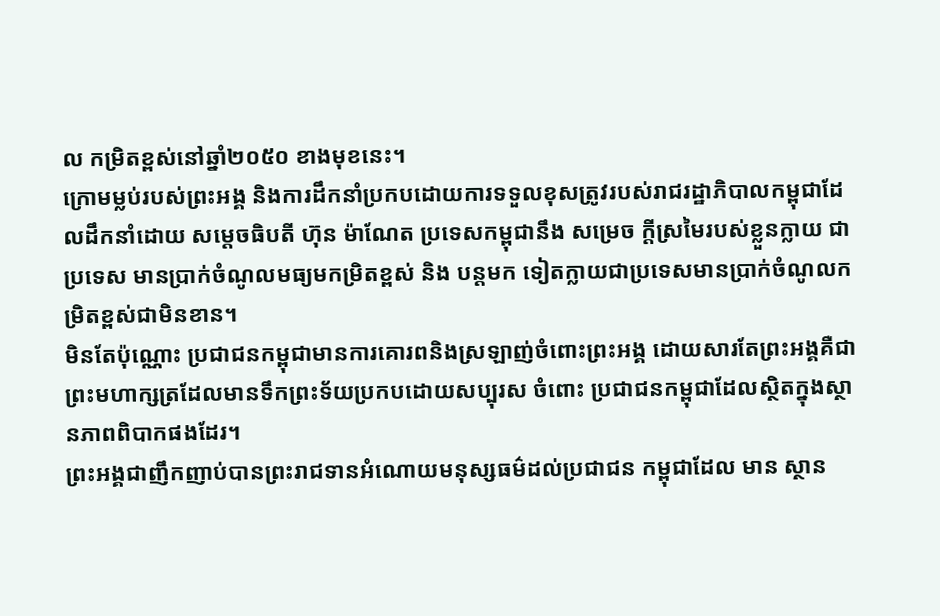ល កម្រិតខ្ពស់នៅឆ្នាំ២០៥០ ខាងមុខនេះ។
ក្រោមម្លប់របស់ព្រះអង្គ និងការដឹកនាំប្រកបដោយការទទួលខុសត្រូវរបស់រាជរដ្ឋាភិបាលកម្ពុជាដែលដឹកនាំដោយ សម្តេចធិបតី ហ៊ុន ម៉ាណែត ប្រទេសកម្ពុជានឹង សម្រេច ក្តីស្រមៃរបស់ខ្លួនក្លាយ ជាប្រទេស មានប្រាក់ចំណូលមធ្យមកម្រិតខ្ពស់ និង បន្តមក ទៀតក្លាយជាប្រទេសមានប្រាក់ចំណូលកម្រិតខ្ពស់ជាមិនខាន។
មិនតែប៉ុណ្ណោះ ប្រជាជនកម្ពុជាមានការគោរពនិងស្រឡាញ់ចំពោះព្រះអង្គ ដោយសារតែព្រះអង្គគឺជាព្រះមហាក្សត្រដែលមានទឹកព្រះទ័យប្រកបដោយសប្បុរស ចំពោះ ប្រជាជនកម្ពុជាដែលស្ថិតក្នុងស្ថានភាពពិបាកផងដែរ។
ព្រះអង្គជាញឹកញាប់បានព្រះរាជទានអំណោយមនុស្សធម៌ដល់ប្រជាជន កម្ពុជាដែល មាន ស្ថាន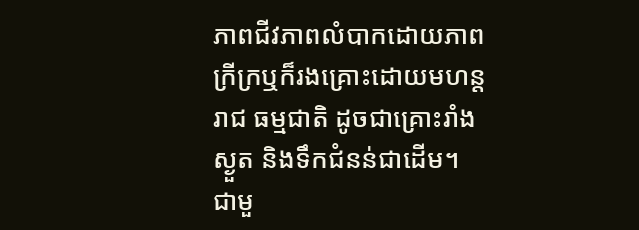ភាពជីវភាពលំបាកដោយភាពក្រីក្រឬក៏រងគ្រោះដោយមហន្តរាជ ធម្មជាតិ ដូចជាគ្រោះរាំងស្ងួត និងទឹកជំនន់ជាដើម។
ជាមួ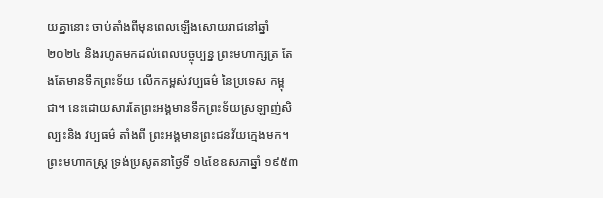យគ្នានោះ ចាប់តាំងពីមុនពេលឡើងសោយរាជនៅឆ្នាំ២០២៤ និងរហូតមកដល់ពេលបច្ចុប្បន្ន ព្រះមហាក្សត្រ តែងតែមានទឹកព្រះទ័យ លើកកម្ពស់វប្បធម៌ នៃប្រទេស កម្ពុជា។ នេះដោយសារតែព្រះអង្គមានទឹកព្រះទ័យស្រឡាញ់សិល្បះនិង វប្បធម៌ តាំងពី ព្រះអង្គមានព្រះជនវ័យក្មេងមក។
ព្រះមហាកស្ត្រ ទ្រង់ប្រសូតនាថ្ងៃទី ១៤ខែឧសភាឆ្នាំ ១៩៥៣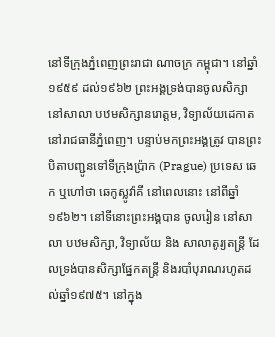នៅទីក្រុងភ្នំពេញព្រះរាជា ណាចក្រ កម្ពុជា។ នៅឆ្នាំ១៩៥៩ ដល់១៩៦២ ព្រះអង្គទ្រង់បានចូលសិក្សា នៅសាលា បឋមសិក្សានរោត្ដម, វិទ្យាល័យដេកាតនៅរាជធានីភ្នំពេញ។ បន្ទាប់មកព្រះអង្គត្រូវ បានព្រះបិតាបញ្ជូនទៅទីក្រុងប្រ៉ាក (Prague) ប្រទេស ឆេក ឬហៅថា ឆេកូស្លូវ៉ាគី នៅពេលនោះ នៅពីឆ្នាំ១៩៦២។ នៅទីនោះព្រះអង្គបាន ចូលរៀន នៅសាលា បឋមសិក្សា, វិទ្យាល័យ និង សាលាតូរ្យតន្ត្រី ដែលទ្រង់បានសិក្សាផ្នែកតន្ត្រី និងរបាំបុរាណរហូតដល់ឆ្នាំ១៩៧៥។ នៅក្នុង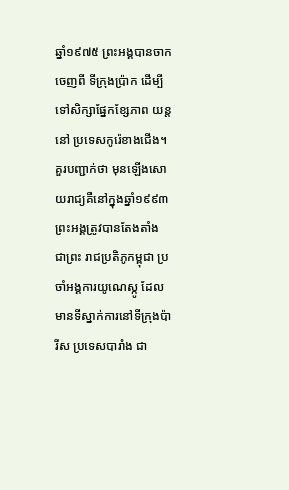ឆ្នាំ១៩៧៥ ព្រះអង្គបានចាក ចេញពី ទីក្រុងប្រ៉ាក ដើម្បីទៅសិក្សាផ្នែកខ្សែភាព យន្ត នៅ ប្រទេសកូរ៉េខាងជើង។
គួរបញ្ជាក់ថា មុនឡើងសោយរាជ្យគឺនៅក្នុងឆ្នាំ១៩៩៣ ព្រះអង្គត្រូវបានតែងតាំង ជាព្រះ រាជប្រតិភូកម្ពុជា ប្រចាំអង្គការយូណេស្កូ ដែលមានទីស្នាក់ការនៅទីក្រុងប៉ារីស ប្រទេសបារាំង ជា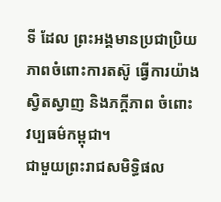ទី ដែល ព្រះអង្គមានប្រជាប្រិយភាពចំពោះការតស៊ូ ធ្វើការយ៉ាង ស្វិតស្វាញ និងភក្តីភាព ចំពោះ វប្បធម៌កម្ពុជា។
ជាមួយព្រះរាជសមិទ្ធិផល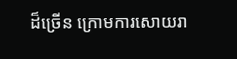ដ៏ច្រើន ក្រោមការសោយរា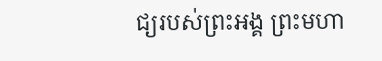ជ្យរបស់ព្រះអង្គ ព្រះមហា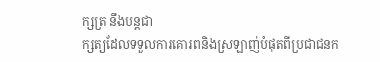ក្សត្រ នឹងបន្តជា
ក្សត្យដែលទទួលការគោរពនិងស្រឡាញ់បំផុតពីប្រជាជនក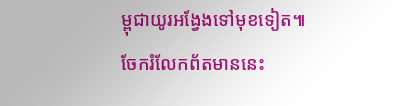ម្ពុជាយូរអង្វែងទៅមុខទៀត៕
ចែករំលែកព័តមាននេះ